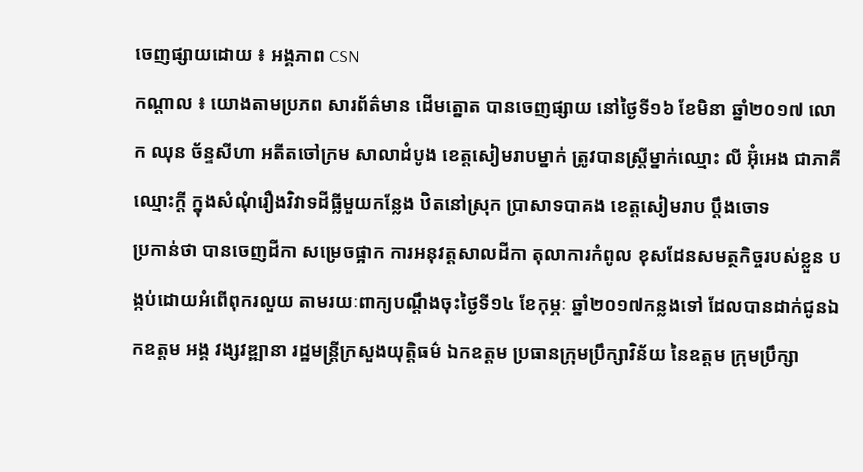ចេញផ្សាយដោយ ៖ អង្គភាព CSN
កណ្ដាល ៖ យោងតាមប្រភព សារព័ត៌មាន ដើមត្នោត បានចេញផ្សាយ នៅថ្ងៃទី១៦ ខែមិនា ឆ្នាំ២០១៧ លោក ឈុន ច័ន្ទសីហា អតីតចៅក្រម សាលាដំបូង ខេត្តសៀមរាបម្នាក់ ត្រូវបានស្ត្រីម្នាក់ឈ្មោះ លី អ៊ុំអេង ជាភាគីឈ្មោះក្តី ក្នុងសំណុំរឿងវិវាទដីធ្លីមួយកន្លែង ឋិតនៅស្រុក ប្រាសាទបាគង ខេត្តសៀមរាប ប្តឹងចោទ
ប្រកាន់ថា បានចេញដីកា សម្រេចផ្អាក ការអនុវត្តសាលដីកា តុលាការកំពូល ខុសដែនសមត្ថកិច្ចរបស់ខ្លួន បង្កប់ដោយអំពើពុករលួយ តាមរយៈពាក្យបណ្តឹងចុះថ្ងៃទី១៤ ខែកុម្ភៈ ឆ្នាំ២០១៧កន្លងទៅ ដែលបានដាក់ជូនឯកឧត្តម អង្គ វង្សវឌ្ឍានា រដ្ឋមន្ត្រីក្រសួងយុត្តិធម៌ ឯកឧត្តម ប្រធានក្រុមប្រឹក្សាវិន័យ នៃឧត្តម ក្រុមប្រឹក្សា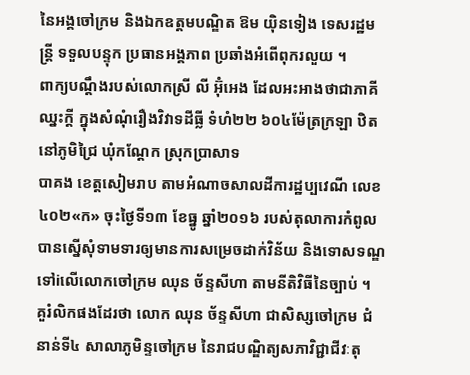នៃអង្គចៅក្រម និងឯកឧត្តមបណ្ឌិត ឱម យ៉ិនទៀង ទេសរដ្ឋមន្ត្រី ទទួលបន្ទុក ប្រធានអង្គភាព ប្រឆាំងអំពើពុករលួយ ។
ពាក្យបណ្តឹងរបស់លោកស្រី លី អ៊ុំអេង ដែលអះអាងថាជាភាគីឈ្នះក្តី ក្នុងសំណុំរឿងវិវាទដីធ្លី ទំហំ២២ ៦០៤ម៉ែត្រក្រឡា ឋិតនៅភូមិជ្រៃ ឃុំកណ្តែក ស្រុកប្រាសាទ
បាគង ខេត្តសៀមរាប តាមអំណាចសាលដីការដ្ឋប្បវេណី លេខ៤០២«ក» ចុះថ្ងៃទី១៣ ខែធ្នូ ឆ្នាំ២០១៦ របស់តុលាការកំពូល បានស្នើសុំទាមទារឲ្យមានការសម្រេចដាក់វិន័យ និងទោសទណ្ឌ ទៅiលើលោកចៅក្រម ឈុន ច័ន្ទសីហា តាមនីតិវិធីនៃច្បាប់ ។
គួរំលិកផងដែរថា លោក ឈុន ច័ន្ទសីហា ជាសិស្សចៅក្រម ជំនាន់ទី៤ សាលាភូមិន្ទចៅក្រម នៃរាជបណ្ឌិត្យសភាវិជ្ជាជីវៈតុ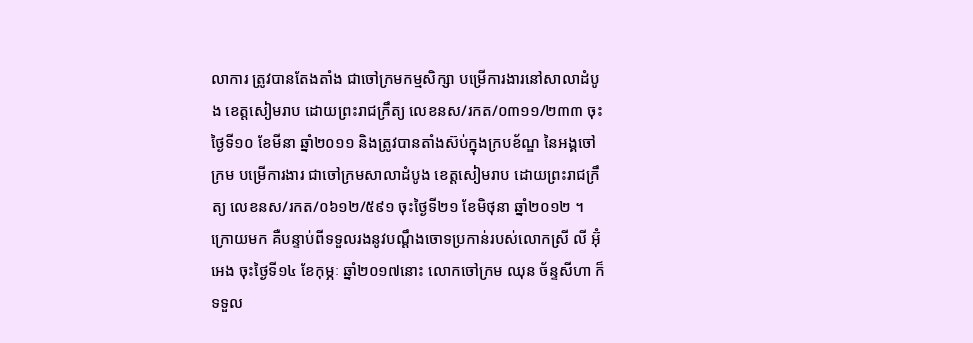លាការ ត្រូវបានតែងតាំង ជាចៅក្រមកម្មសិក្សា បម្រើការងារនៅសាលាដំបូង ខេត្តសៀមរាប ដោយព្រះរាជក្រឹត្យ លេខនស/រកត/០៣១១/២៣៣ ចុះថ្ងៃទី១០ ខែមីនា ឆ្នាំ២០១១ និងត្រូវបានតាំងស៊ប់ក្នុងក្របខ័ណ្ឌ នៃអង្គចៅក្រម បម្រើការងារ ជាចៅក្រមសាលាដំបូង ខេត្តសៀមរាប ដោយព្រះរាជក្រឹត្យ លេខនស/រកត/០៦១២/៥៩១ ចុះថ្ងៃទី២១ ខែមិថុនា ឆ្នាំ២០១២ ។ ក្រោយមក គឺបន្ទាប់ពីទទួលរងនូវបណ្តឹងចោទប្រកាន់របស់លោកស្រី លី អ៊ុំអេង ចុះថ្ងៃទី១៤ ខែកុម្ភៈ ឆ្នាំ២០១៧នោះ លោកចៅក្រម ឈុន ច័ន្ទសីហា ក៏ទទួល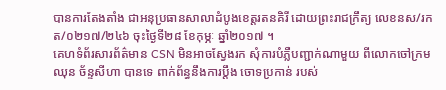បានការតែងតាំង ជាអនុប្រធានសាលាដំបូងខេត្តរតនគិរី ដោយព្រះរាជក្រឹត្យ លេខនស/រកត/០២១៧/២៤៦ ចុះថ្ងៃទី២៨ ខែកុម្ភៈ ឆ្នាំ២០១៧ ។
គេហទំព័រសារព័ត៌មាន CSN មិនអាចស្វែងរក សុំការបំភ្លឺបញ្ជាក់ណាមួយ ពីលោកចៅក្រម ឈុន ច័ន្ទសីហា បានទេ ពាក់ព័ន្ធនឹងការប្តឹង ចោទប្រកាន់ របស់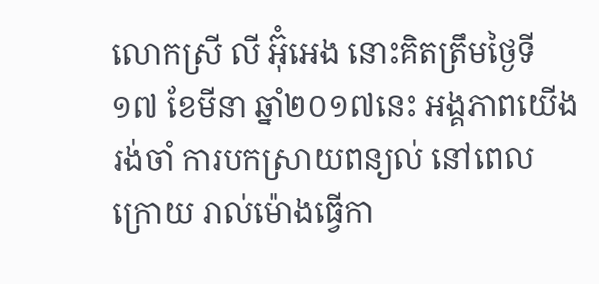លោកស្រី លី អ៊ុំអេង នោះគិតត្រឹមថ្ងៃទី១៧ ខែមីនា ឆ្នាំ២០១៧នេះ អង្គភាពយើងរង់ចាំ ការបកស្រាយពន្យល់ នៅពេលក្រោយ រាល់ម៉ោងធ្វើកា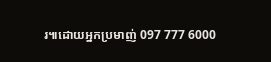រ៕ដោយអ្នកប្រមាញ់ 097 777 6000